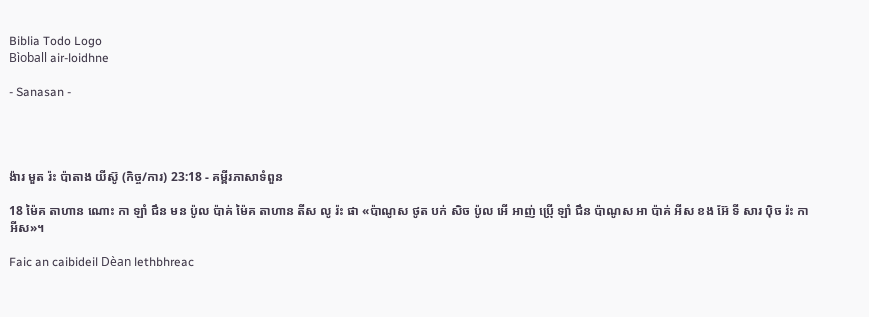Biblia Todo Logo
Bìoball air-loidhne

- Sanasan -




ង៉ារ មួត រ៉ះ ប៉ាតាង យីស៊ូ (កិច្ច/ការ) 23:18 - គម្ពីរភាសាទំពួន

18 ម៉ៃគ តាហាន ណោះ កា ឡាំ ជឹន មន ប៉ូល ប៉ាគ់ ម៉ៃគ តាហាន តីស លូ រ៉ះ ផា «ប៉ាណូស ថូត បក់ សិច ប៉ូល អើ អាញ់ ប៉្រើ ឡាំ ជឹន ប៉ាណូស អា ប៉ាគ់ អីស ខង អ៊ែ ទី សារ ប៉ិច រ៉ះ កា អីស»។

Faic an caibideil Dèan lethbhreac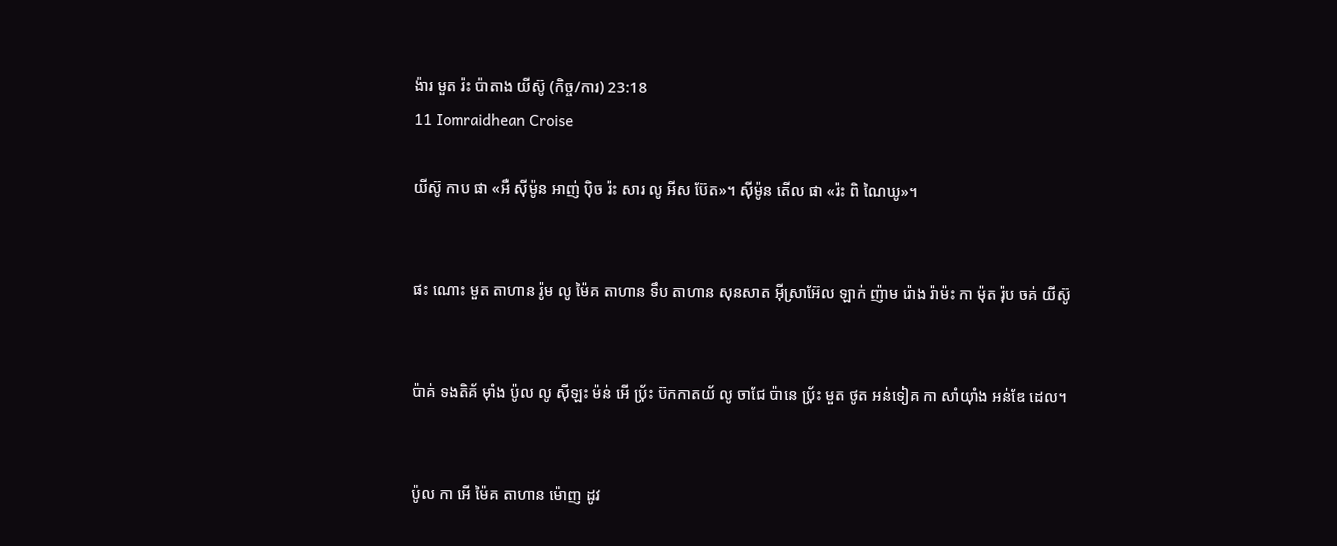ង៉ារ មួត រ៉ះ ប៉ាតាង យីស៊ូ (កិច្ច/ការ) 23:18
11 Iomraidhean Croise

យីស៊ូ កាប ផា «អឺ ស៊ីម៉ូន អាញ់ ប៉ិច រ៉ះ សារ លូ អីស ប៊ែត»។ ស៊ីម៉ូន តើល ផា «រ៉ះ ពិ ណៃឃូ»។


ផះ ណោះ មួត តាហាន រ៉ូម លូ ម៉ៃគ តាហាន ទឹប តាហាន សុនសាត អ៊ីស្រាអ៊ែល ឡាក់ ញ៉ាម រ៉ោង រ៉ាម៉ះ កា ម៉ុត រ៉ុប ចគ់ យីស៊ូ


ប៉ាគ់ ទងតិគ័ ម៉ាំង ប៉ូល លូ ស៊ីឡះ ម៉ន់ អើ ប‌៉្រ័ះ ប៊កកាតយ័ លូ ចាជែ ប៉ានេ ប‌៉្រ័ះ មួត ថូត អន់ទៀគ កា សាំយ៉ាំង អន់ឌែ ដេល។


ប៉ូល កា អើ ម៉ៃគ តាហាន ម៉ោញ ដូវ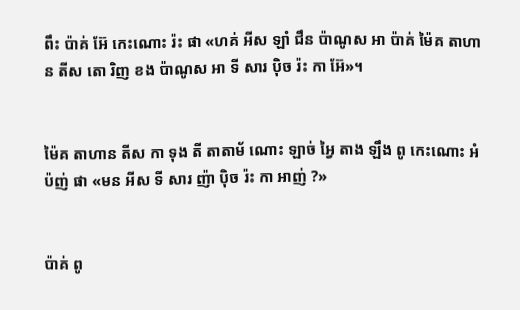ពឹះ ប៉ាគ់ អ៊ែ កេះណោះ រ៉ះ ផា «ហគ់ អីស ឡាំ ជឹន ប៉ាណូស អា ប៉ាគ់ ម៉ៃគ តាហាន តីស តោ រិញ ខង ប៉ាណូស អា ទី សារ ប៉ិច រ៉ះ កា អ៊ែ»។


ម៉ៃគ តាហាន តីស កា ទុង តី តាតាម័ ណោះ ឡាច់ អ្វៃ តាង ឡឹង ពូ កេះណោះ អំប៉ញ់ ផា «មន អីស ទី សារ ញ៉ា ប៉ិច រ៉ះ កា អាញ់ ?»


ប៉ាគ់ ពូ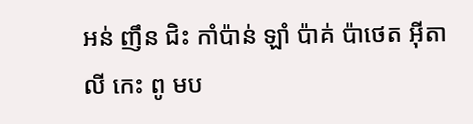អន់ ញឹន ជិះ កាំប៉ាន់ ឡាំ ប៉ាគ់ ប៉ាថេត អ៊ីតាលី កេះ ពូ មប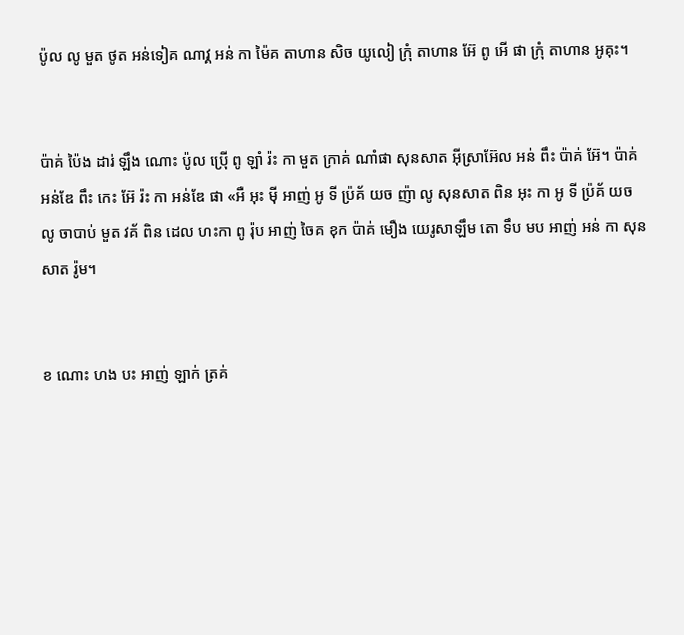ប៉ូល លូ មួត ថូត អន់ទៀគ ណាវ្គ អន់ កា ម៉ៃគ តាហាន សិច យូលៀ ក្រុំ តាហាន អ៊ែ ពូ អើ ផា ក្រុំ តាហាន អូគុះ។


ប៉ាគ់ ប៉ៃង ដារ់ ឡឹង ណោះ ប៉ូល ប៉្រើ ពូ ឡាំ រ៉ះ កា មួត ក្រាគ់ ណាំផា សុនសាត អ៊ីស្រាអ៊ែល អន់ ពឹះ ប៉ាគ់ អ៊ែ។ ប៉ាគ់ អន់ឌែ ពឹះ កេះ អ៊ែ រ៉ះ កា អន់ឌែ ផា «អឺ អុះ ម៉ី អាញ់ អូ ទី ប៉្រគ័ យច ញ៉ា លូ សុនសាត ពិន អុះ កា អូ ទី ប៉្រគ័ យច លូ ចាបាប់ មួត វគ័ ពិន ដេល ហះកា ពូ រ៉ុប អាញ់ ចៃគ ខុក ប៉ាគ់ មឿង យេរូសាឡឹម តោ ទឹប មប អាញ់ អន់ កា សុនសាត រ៉ូម។


ខ ណោះ ហង បះ អាញ់ ឡាក់ ត្រគ់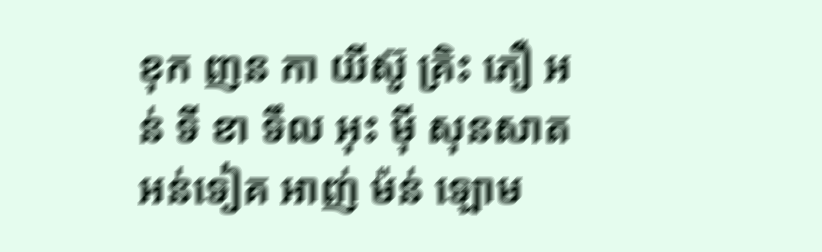ខុក ញន កា យីស៊ូ គ្រិះ ភឿ អន់ ទី ខា ទឹល អុះ ម៉ី សុនសាត អន់ទៀគ អាញ់ ម៉ន់ ឡោម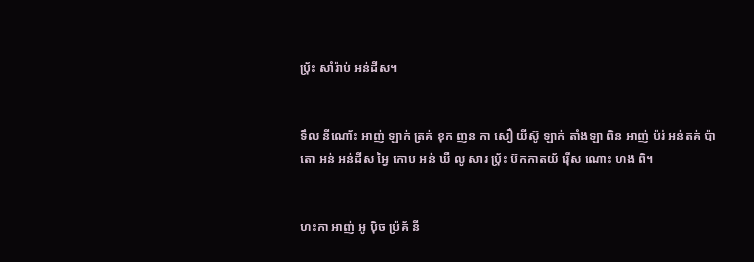ប‌៉្រ័ះ សាំរ៉ាប់ អន់ដីស។


ទឹល នីណោ័ះ អាញ់ ឡាក់ ត្រគ់ ខុក ញន កា សឿ យីស៊ូ ឡាក់ តាំងឡា ពិន អាញ់ ប៉រ់ អន់តគ់ ប៉ាតោ អន់ អន់ដីស អ្វៃ កោប អន់ ឃឺ លូ សារ ប‌៉្រ័ះ ប៊កកាតយ័ រ៉ើស ណោះ ហង ពិ។


ហះកា អាញ់ អូ ប៉ិច ប៉្រគ័ នី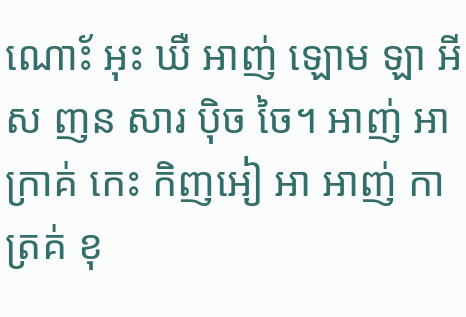ណោ័ះ អុះ ឃឺ អាញ់ ឡោម ឡា អីស ញន សារ ប៉ិច ចៃ។ អាញ់ អា ក្រាគ់ កេះ កិញអៀ អា អាញ់ កា ត្រគ់ ខុ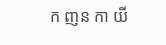ក ញន កា យី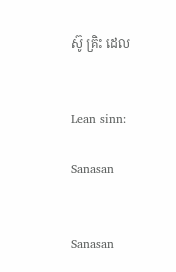ស៊ូ គ្រិះ ដេល


Lean sinn:

Sanasan


Sanasan